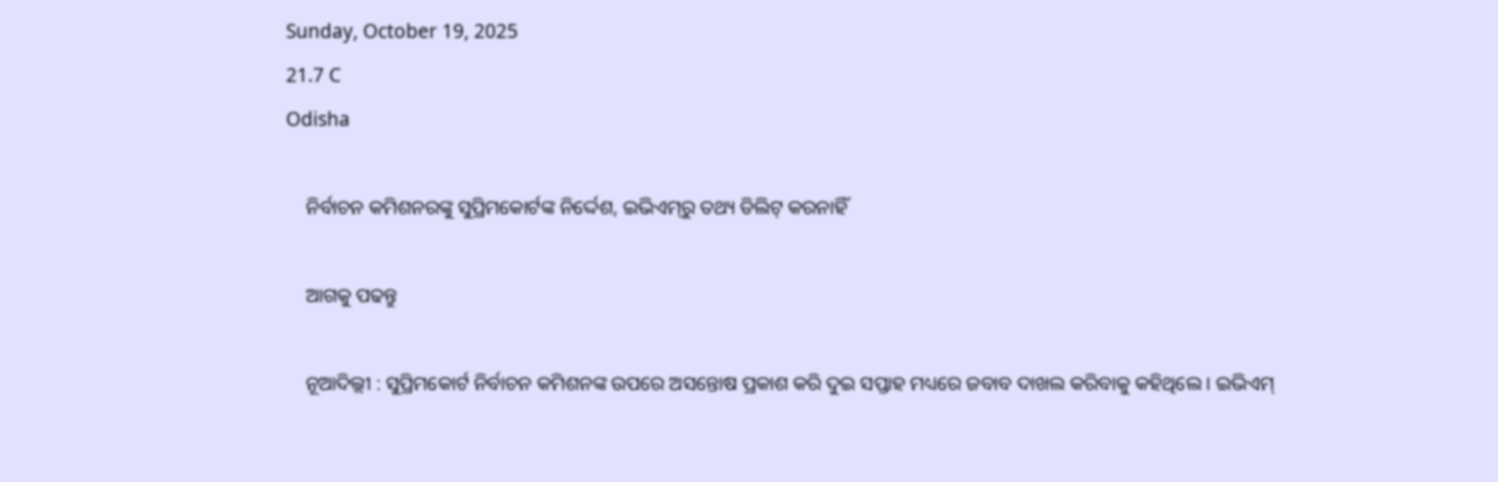Sunday, October 19, 2025
21.7 C
Odisha

    ନିର୍ବାଚନ କମିଶନରଙ୍କୁ ସୁପ୍ରିମକୋର୍ଟଙ୍କ ନିର୍ଦ୍ଦେଶ, ଇଭିଏମ୍‌ରୁ ତଥ୍ୟ ଡିଲିଟ୍‌ କରନାହିଁ

    ଆଗକୁ ପଢନ୍ତୁ

    ନୂଆଦିଲ୍ଲୀ : ସୁପ୍ରିମକୋର୍ଟ ନିର୍ବାଚନ କମିଶନଙ୍କ ଉପରେ ଅସନ୍ତୋଷ ପ୍ରକାଶ କରି ଦୁଇ ସପ୍ତାହ ମଧ୍ୟରେ ଜବାବ ଦାଖଲ କରିବାକୁ କହିଥିଲେ । ଇଭିଏମ୍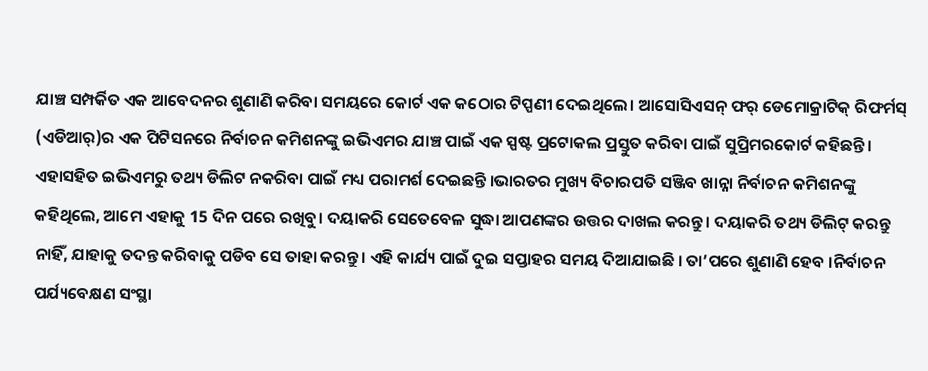ଯାଞ୍ଚ ସମ୍ପର୍କିତ ଏକ ଆବେଦନର ଶୁଣାଣି କରିବା ସମୟରେ କୋର୍ଟ ଏକ କଠୋର ଟିପ୍ପଣୀ ଦେଇଥିଲେ। ଆସୋସିଏସନ୍ ଫର୍ ଡେମୋକ୍ରାଟିକ୍ ରିଫର୍ମସ୍ (ଏଡିଆର୍)ର ଏକ ପିଟିସନରେ ନିର୍ବାଚନ କମିଶନଙ୍କୁ ଇଭିଏମର ଯାଞ୍ଚ ପାଇଁ ଏକ ସ୍ପଷ୍ଟ ପ୍ରଟୋକଲ ପ୍ରସ୍ତୁତ କରିବା ପାଇଁ ସୁପ୍ରିମରକୋର୍ଟ କହିଛନ୍ତି । ଏହାସହିତ ଇଭିଏମରୁ ତଥ୍ୟ ଡିଲିଟ ନକରିବା ପାଇଁ ମଧ୍ୟ ପରାମର୍ଶ ଦେଇଛନ୍ତି ।ଭାରତର ମୁଖ୍ୟ ବିଚାରପତି ସଞ୍ଜିବ ଖାନ୍ନା ନିର୍ବାଚନ କମିଶନଙ୍କୁ କହିଥିଲେ, ଆମେ ଏହାକୁ 15 ଦିନ ପରେ ରଖିବୁ। ଦୟାକରି ସେତେବେଳ ସୁଦ୍ଧା ଆପଣଙ୍କର ଉତ୍ତର ଦାଖଲ କରନ୍ତୁ । ଦୟାକରି ତଥ୍ୟ ଡିଲିଟ୍ କରନ୍ତୁ ନାହିଁ, ଯାହାକୁ ତଦନ୍ତ କରିବାକୁ ପଡିବ ସେ ତାହା କରନ୍ତୁ । ଏହି କାର୍ଯ୍ୟ ପାଇଁ ଦୁଇ ସପ୍ତାହର ସମୟ ଦିଆଯାଇଛି । ତା’ପରେ ଶୁଣାଣି ହେବ ।ନିର୍ବାଚନ ପର୍ଯ୍ୟବେକ୍ଷଣ ସଂସ୍ଥା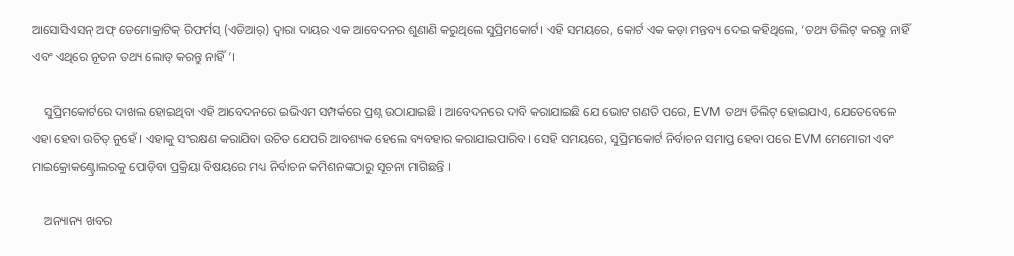ଆସୋସିଏସନ୍ ଅଫ୍ ଡେମୋକ୍ରାଟିକ୍ ରିଫର୍ମସ୍ (ଏଡିଆର୍) ଦ୍ୱାରା ଦାୟର ଏକ ଆବେଦନର ଶୁଣାଣି କରୁଥିଲେ ସୁପ୍ରିମକୋର୍ଟ। ଏହି ସମୟରେ, କୋର୍ଟ ଏକ କଡ଼ା ମନ୍ତବ୍ୟ ଦେଇ କହିଥିଲେ, ‘ତଥ୍ୟ ଡିଲିଟ୍ କରନ୍ତୁ ନାହିଁ ଏବଂ ଏଥିରେ ନୂତନ ତଥ୍ୟ ଲୋଡ୍ କରନ୍ତୁ ନାହିଁ’।

    ସୁପ୍ରିମକୋର୍ଟରେ ଦାଖଲ ହୋଇଥିବା ଏହି ଆବେଦନରେ ଇଭିଏମ ସମ୍ପର୍କରେ ପ୍ରଶ୍ନ ଉଠାଯାଇଛି । ଆବେଦନରେ ଦାବି କରାଯାଇଛି ଯେ ଭୋଟ ଗଣତି ପରେ, EVM ତଥ୍ୟ ଡିଲିଟ୍ ହୋଇଯାଏ, ଯେତେବେଳେ ଏହା ହେବା ଉଚିତ୍ ନୁହେଁ । ଏହାକୁ ସଂରକ୍ଷଣ କରାଯିବା ଉଚିତ ଯେପରି ଆବଶ୍ୟକ ହେଲେ ବ୍ୟବହାର କରାଯାଇପାରିବ। ସେହି ସମୟରେ, ସୁପ୍ରିମକୋର୍ଟ ନିର୍ବାଚନ ସମାପ୍ତ ହେବା ପରେ EVM ମେମୋରୀ ଏବଂ ମାଇକ୍ରୋକଣ୍ଟ୍ରୋଲରକୁ ପୋଡ଼ିବା ପ୍ରକ୍ରିୟା ବିଷୟରେ ମଧ୍ୟ ନିର୍ବାଚନ କମିଶନଙ୍କଠାରୁ ସୂଚନା ମାଗିଛନ୍ତି ।

    ଅନ୍ୟାନ୍ୟ ଖବର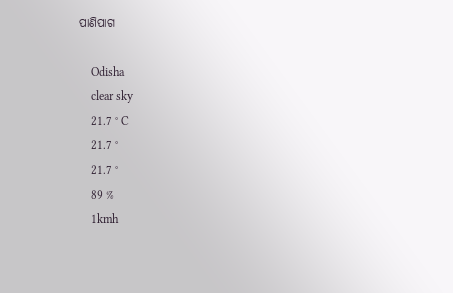ପାଣିପାଗ

    Odisha
    clear sky
    21.7 ° C
    21.7 °
    21.7 °
    89 %
    1kmh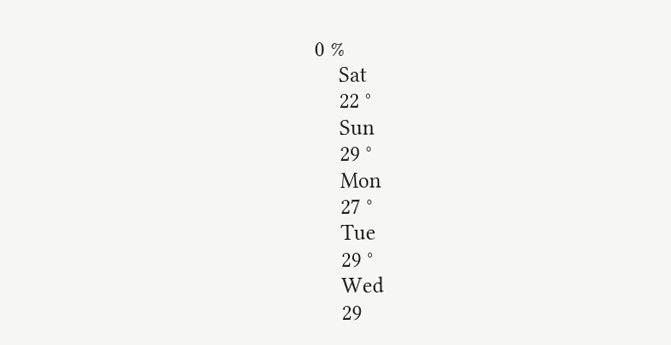0 %
    Sat
    22 °
    Sun
    29 °
    Mon
    27 °
    Tue
    29 °
    Wed
    29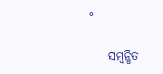°

    ସମ୍ବନ୍ଧିତ